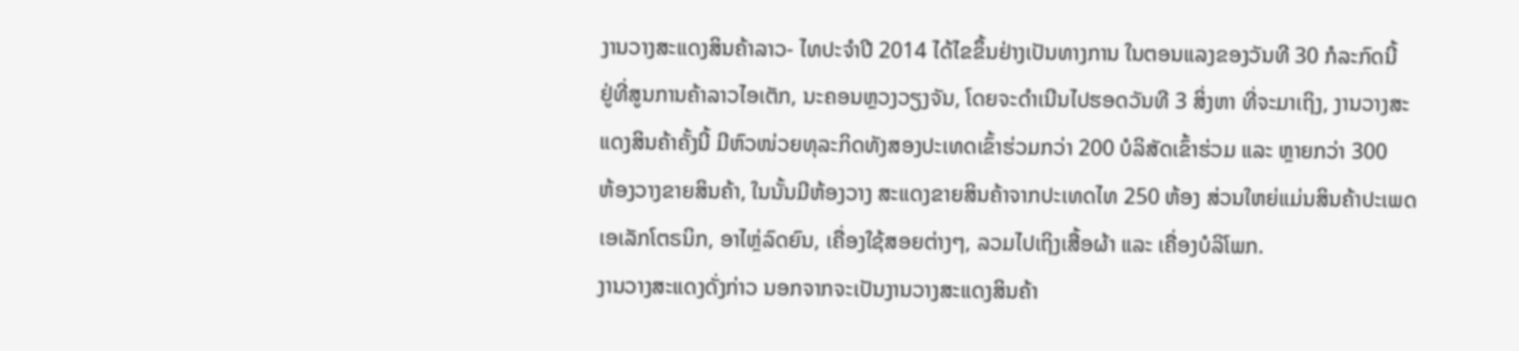ງານວາງສະແດງສິນຄ້າລາວ- ໄທປະຈຳປີ 2014 ໄດ້ໄຂຂຶ້ນຢ່າງເປັນທາງການ ໃນຕອນແລງຂອງວັນທີ 30 ກໍລະກົດນີ້
ຢູ່ທີ່ສູນການຄ້າລາວໄອເຕັກ, ນະຄອນຫຼວງວຽງຈັນ, ໂດຍຈະດຳເນີນໄປຮອດວັນທີ 3 ສິ່ງຫາ ທີ່ຈະມາເຖິງ, ງານວາງສະ
ແດງສິນຄ້າຄັ້ງນີ້ ມີຫົວໜ່ວຍທຸລະກິດທັງສອງປະເທດເຂົ້າຮ່ວມກວ່າ 200 ບໍລິສັດເຂົ້າຮ່ວມ ແລະ ຫຼາຍກວ່າ 300
ຫ້ອງວາງຂາຍສິນຄ້າ, ໃນນັ້ນມີຫ້ອງວາງ ສະແດງຂາຍສິນຄ້າຈາກປະເທດໄທ 250 ຫ້ອງ ສ່ວນໃຫຍ່ແມ່ນສິນຄ້າປະເພດ
ເອເລັກໂຕຣນິກ, ອາໄຫຼ່ລົດຍົນ, ເຄື່ອງໃຊ້ສອຍຕ່າງໆ, ລວມໄປເຖິງເສື້ອຜ້າ ແລະ ເຄື່ອງບໍລິໂພກ.
ງານວາງສະແດງດັ່ງກ່າວ ນອກຈາກຈະເປັນງານວາງສະແດງສິນຄ້າ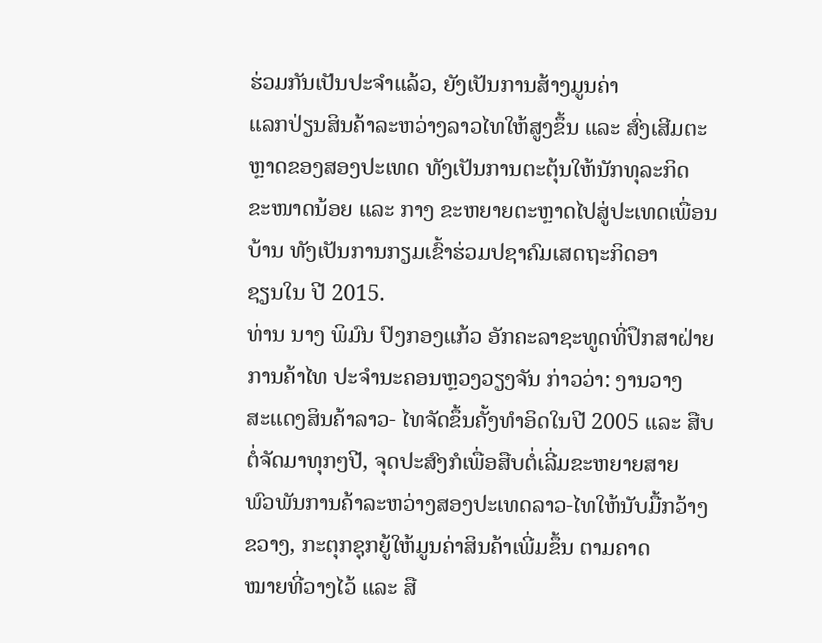ຮ່ວມກັນເປັນປະຈຳແລ້ວ, ຍັງເປັນການສ້າງມູນຄ່າ
ແລກປ່ຽນສິນຄ້າລະຫວ່າງລາວໄທໃຫ້ສູງຂຶ້ນ ແລະ ສົ່ງເສີມຕະຫຼາດຂອງສອງປະເທດ ທັງເປັນການຕະຕຸ້ນໃຫ້ນັກທຸລະກິດ
ຂະໜາດນ້ອຍ ແລະ ກາງ ຂະຫຍາຍຕະຫຼາດໄປສູ່ປະເທດເພື່ອນບ້ານ ທັງເປັນການກຽມເຂົ້າຮ່ວມປຊາຄົມເສດຖະກິດອາ
ຊຽນໃນ ປີ 2015.
ທ່ານ ນາງ ພິມົນ ປົງກອງແກ້ວ ອັກຄະລາຊະທູດທີ່ປຶກສາຝ່າຍການຄ້າໄທ ປະຈຳນະຄອນຫຼວງວຽງຈັນ ກ່າວວ່າ: ງານວາງ
ສະແດງສິນຄ້າລາວ- ໄທຈັດຂຶ້ນຄັ້ງທຳອິດໃນປີ 2005 ແລະ ສືບຕໍ່ຈັດມາທຸກໆປີ, ຈຸດປະສົງກໍເພື່ອສືບຕໍ່ເລີ່ມຂະຫຍາຍສາຍ
ພົວພັນການຄ້າລະຫວ່າງສອງປະເທດລາວ-ໄທໃຫ້ນັບມື້ກວ້າງຂວາງ, ກະຕຸກຊຸກຍູ້ໃຫ້ມູນຄ່າສິນຄ້າເພີ່ມຂຶ້ນ ຕາມຄາດ
ໝາຍທີ່ວາງໄວ້ ແລະ ສື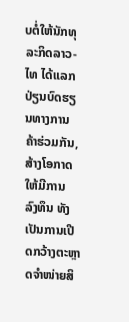ບຕໍ່ໃຫ້ນັກທຸລະກິດລາວ-ໄທ ໄດ້ແລກປ່ຽນບົດຮຽນທາງການຄ້າຮ່ວມກັນ, ສ້າງໂອກາດໃຫ້ມີການ
ລົງທຶນ ທັງເປັນການເປີດກວ້າງຕະຫຼາດຈຳໜ່າຍສິ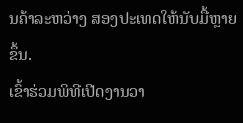ນຄ້າລະຫວ່າງ ສອງປະເທດໃຫ້ນັບມື້ຫຼາຍຂຶ້ນ.
ເຂົ້າຮ່ວມພິທີເປີດງານວາ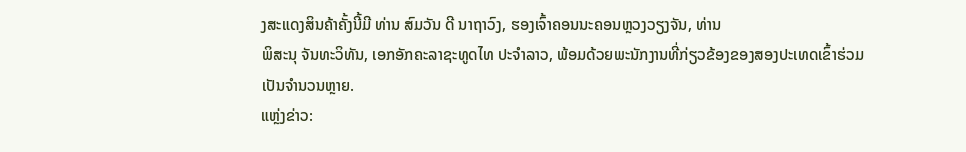ງສະແດງສິນຄ້າຄັ້ງນີ້ມີ ທ່ານ ສົມວັນ ດີ ນາຖາວົງ, ຮອງເຈົ້າຄອນນະຄອນຫຼວງວຽງຈັນ, ທ່ານ
ພິສະນຸ ຈັນທະວິທັນ, ເອກອັກຄະລາຊະທູດໄທ ປະຈຳລາວ, ພ້ອມດ້ວຍພະນັກງານທີ່ກ່ຽວຂ້ອງຂອງສອງປະເທດເຂົ້າຮ່ວມ
ເປັນຈຳນວນຫຼາຍ.
ແຫຼ່ງຂ່າວ: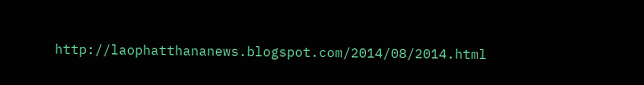http://laophatthananews.blogspot.com/2014/08/2014.html